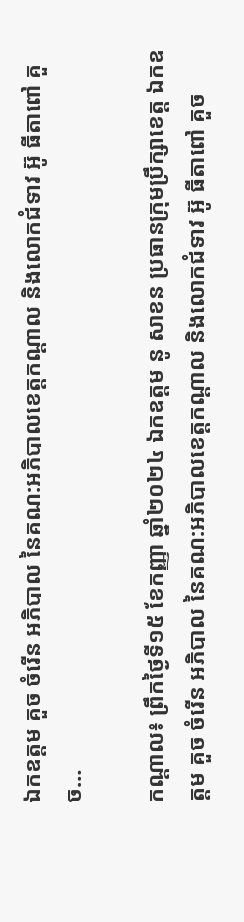ឯកឧត្តម គួច ចំរើន អភិបាល នៃគណ:អភិបាលខេត្តកណ្ដាល និងលោកជំទាវ អ៊ូ ធីតាពៅ គួច…

កណ្ដាល៖ ព្រឹកថ្ងៃទី១៥ ខែកញ្ញា ឆ្នាំ២០២៤ ឯកឧត្តម នូ សាខន ប្រធានក្រុមប្រឹក្សាខេត្ត ឯកឧត្តម គួច ចំរើន អភិបាល នៃគណ:អភិបាលខេត្តកណ្ដាល និងលោកជំទាវ អ៊ូ ធីតាពៅ គួច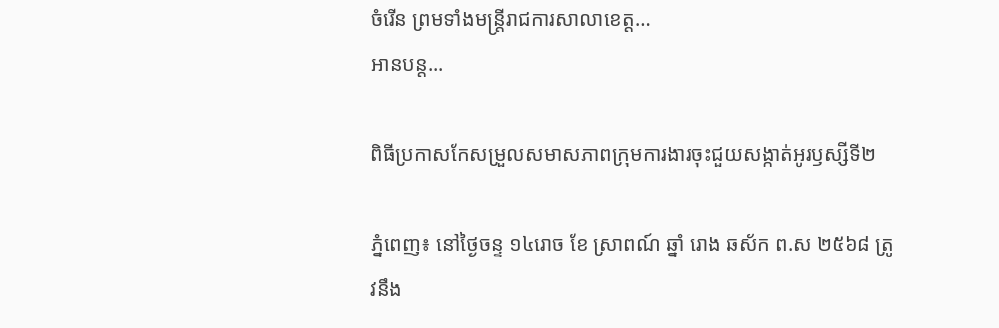ចំរើន ព្រមទាំងមន្ត្រីរាជការសាលាខេត្ត…
អានបន្ត...

ពិធីប្រកាសកែសម្រួលសមាសភាពក្រុមការងារចុះជួយសង្កាត់អូរឫស្សីទី២

ភ្នំពេញ៖ នៅថ្ងៃចន្ទ ១៤រោច ខែ ស្រាពណ៍ ឆ្នាំ រោង ឆស័ក ព.ស ២៥៦៨ ត្រូវនឹង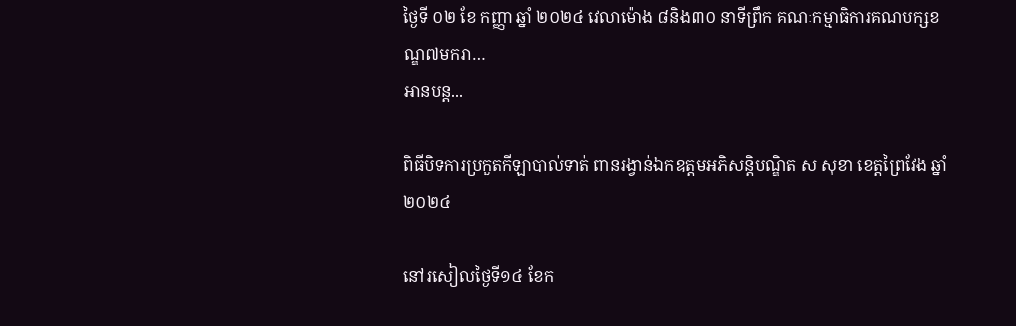ថ្ងៃទី ០២ ខែ កញ្ញា ឆ្នាំ ២០២៤ វេលាម៉ោង ៨និង៣០ នាទីព្រឹក គណៈកម្មាធិការគណបក្សខណ្ឌ៧មករា…
អានបន្ត...

ពិធីបិទការប្រកួតកីឡាបាល់ទាត់ ពានរង្វាន់ឯកឧត្តមអភិសន្តិបណ្ឌិត ស សុខា ខេត្តព្រៃវែង ឆ្នាំ២០២៤

នៅរសៀលថ្ងៃទី១៤ ខែក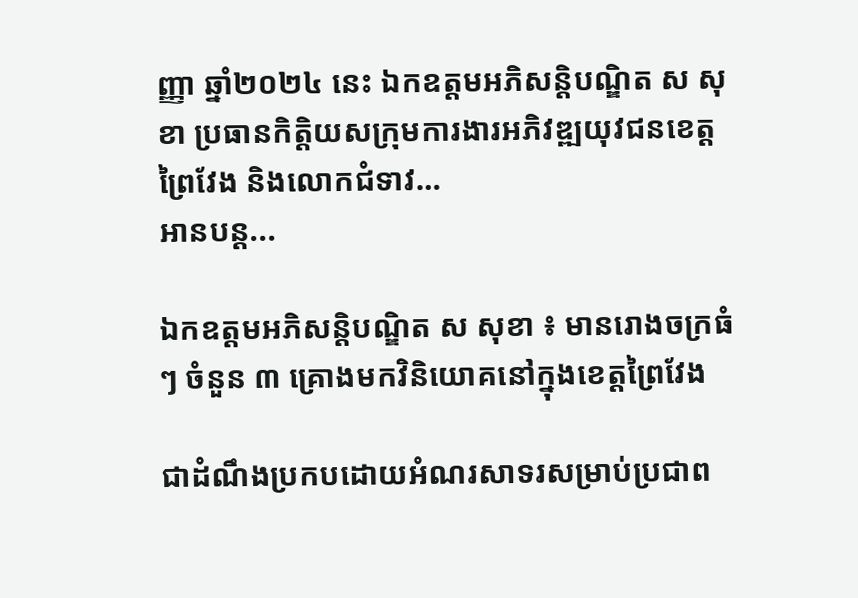ញ្ញា ឆ្នាំ២០២៤ នេះ ឯកឧត្តមអភិសន្តិបណ្ឌិត ស សុខា ប្រធានកិត្តិយសក្រុមការងារអភិវឌ្ឍយុវជនខេត្តព្រៃវែង និងលោកជំទាវ…
អានបន្ត...

ឯកឧត្តមអភិសន្តិបណ្ឌិត ស សុខា ៖ មានរោងចក្រធំៗ ចំនួន ៣ គ្រោងមកវិនិយោគនៅក្នុងខេត្តព្រៃវែង

ជាដំណឹងប្រកបដោយអំណរសាទរសម្រាប់ប្រជាព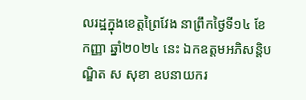លរដ្ឋក្នុងខេត្តព្រៃវែង នាព្រឹកថ្ងៃទី១៤ ខែកញ្ញា ឆ្នាំ២០២៤ នេះ ឯកឧត្តមអភិសន្តិបណ្ឌិត ស សុខា ឧបនាយករ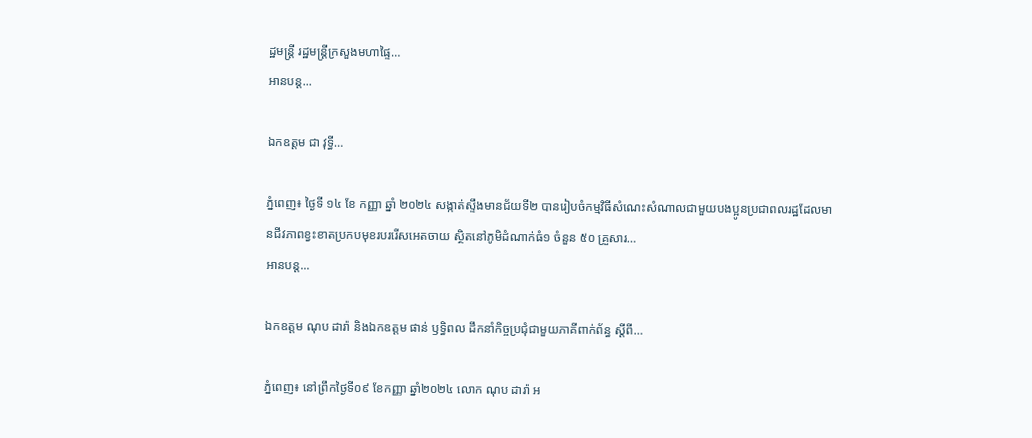ដ្ឋមន្ត្រី រដ្ឋមន្ត្រីក្រសួងមហាផ្ទៃ…
អានបន្ត...

ឯកឧត្តម ជា វុទ្ធី…

ភ្នំពេញ៖ ថ្ងៃទី ១៤ ខែ កញ្ញា ឆ្នាំ ២០២៤ សង្កាត់ស្ទឹងមានជ័យទី២ បានរៀបចំកម្មវិធីសំណេះសំណាលជាមួយបងប្អូនប្រជាពលរដ្ឋដែលមានជីវភាពខ្វះខាតប្រកបមុខរបររើសអេតចាយ ស្ថិតនៅភូមិដំណាក់ធំ១ ចំនួន ៥០ គ្រួសារ…
អានបន្ត...

ឯកឧត្តម ណុប ដារ៉ា និងឯកឧត្តម ផាន់ ឫទ្ធិពល ដឹកនាំកិច្ចប្រជុំជាមួយភាគីពាក់ព័ន្ធ ស្តីពី…

ភ្នំពេញ៖ នៅព្រឹកថ្ងៃទី០៩ ខែកញ្ញា ឆ្នាំ២០២៤ លោក ណុប ដារ៉ា អ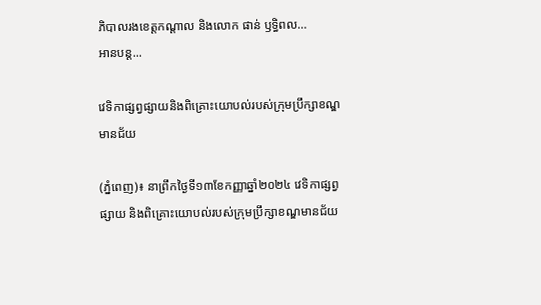ភិបាលរងខេត្តកណ្តាល និងលោក ផាន់ ឫទ្ធិពល…
អានបន្ត...

វេទិកាផ្សព្វផ្សាយនិងពិគ្រោះយោបល់របស់ក្រុមប្រឹក្សាខណ្ឌមានជ័យ

(ភ្នំពេញ)៖ នាព្រឹកថ្ងៃទី១៣ខែកញ្ញាឆ្នាំ២០២៤ វេទិកាផ្សព្វផ្សាយ និងពិគ្រោះយោបល់របស់ក្រុមប្រឹក្សាខណ្ឌមានជ័យ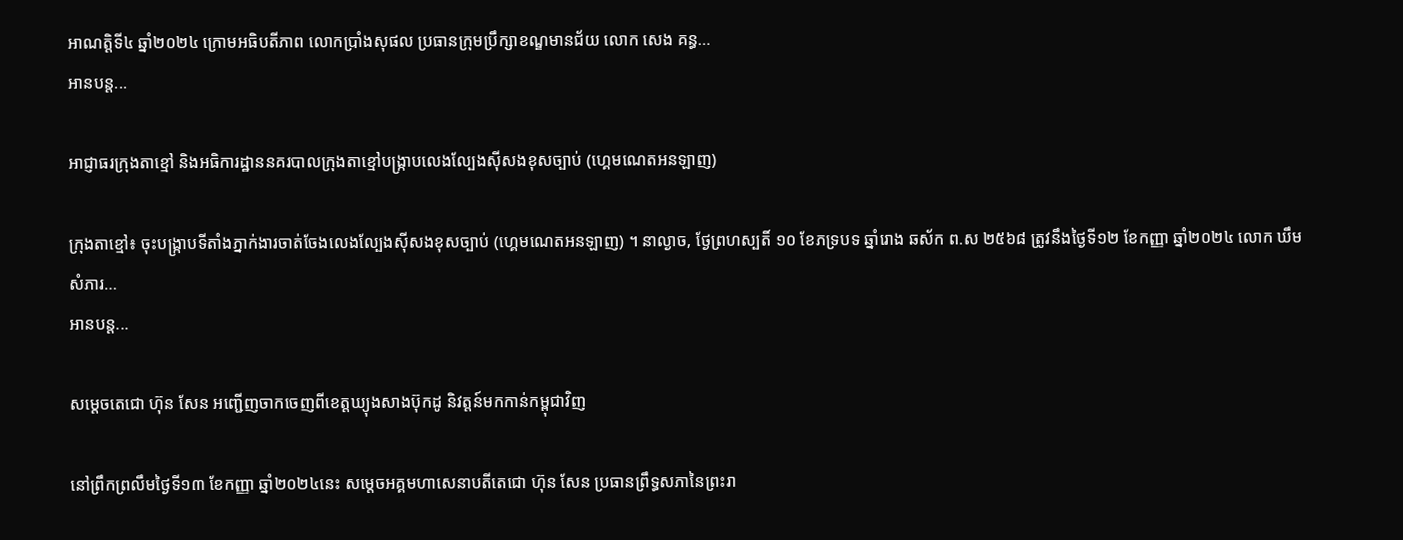អាណត្តិទី៤ ឆ្នាំ២០២៤ ក្រោមអធិបតីភាព លោកប្រាំងសុផល ប្រធានក្រុមប្រឹក្សាខណ្ឌមានជ័យ លោក សេង គន្ធ…
អានបន្ត...

អាជ្ញាធរក្រុងតាខ្មៅ និងអធិការដ្ឋាននគរបាលក្រុងតាខ្មៅបង្ក្រាបលេងល្បែងស៊ីសងខុសច្បាប់ (ហ្គេមណេតអនឡាញ)

ក្រុងតាខ្មៅ៖ ចុះបង្ក្រាបទីតាំងភ្នាក់ងារចាត់ចែងលេងល្បែងស៊ីសងខុសច្បាប់ (ហ្គេមណេតអនឡាញ) ។ នាល្ងាច, ថ្ងែព្រហស្បតិ៍ ១០ ខែភទ្របទ ឆ្នាំរោង ឆស័ក ព.ស ២៥៦៨ ត្រូវនឹងថ្ងៃទី១២ ខែកញ្ញា ឆ្នាំ២០២៤ លោក ឃឹម សំភារ…
អានបន្ត...

សម្ដេចតេជោ ហ៊ុន សែន អញ្ជើញចាកចេញពីខេត្តឃ្យុងសាងប៊ុកដូ និវត្តន៍មកកាន់កម្ពុជាវិញ

នៅព្រឹកព្រលឹមថ្ងៃទី១៣ ខែកញ្ញា ឆ្នាំ២០២៤នេះ សម្តេចអគ្គមហាសេនាបតីតេជោ ហ៊ុន សែន ប្រធានព្រឹទ្ធសភានៃព្រះរា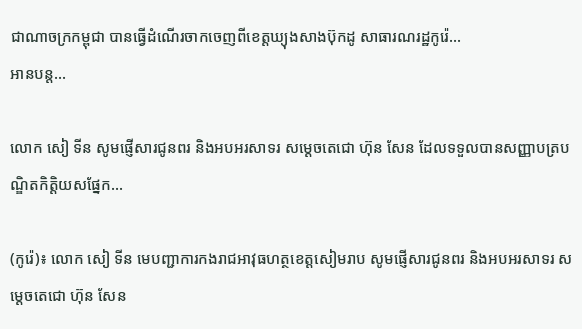ជាណាចក្រកម្ពុជា បានធ្វើដំណើរចាកចេញពីខេត្តឃ្យុងសាងប៊ុកដូ សាធារណរដ្ឋកូរ៉េ…
អានបន្ត...

លោក សៀ ទីន សូមផ្ញើសារជូនពរ និងអបអរសាទរ សម្តេចតេជោ ហ៊ុន សែន ដែលទទួលបានសញ្ញាបត្របណ្ឌិតកិត្តិយសផ្នែក…

(កូរ៉េ)៖ លោក សៀ ទីន មេបញ្ជាការកងរាជអាវុធហត្ថខេត្តសៀមរាប សូមផ្ញើសារជូនពរ និងអបអរសាទរ សម្តេចតេជោ ហ៊ុន សែន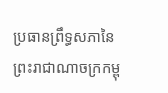ប្រធានព្រឹទ្ធសភានៃព្រះរាជាណាចក្រកម្ពុ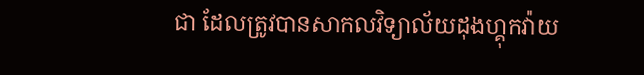ជា ដែលត្រូវបានសាកលវិទ្យាល័យដុងហ្គុកវ៉ាយ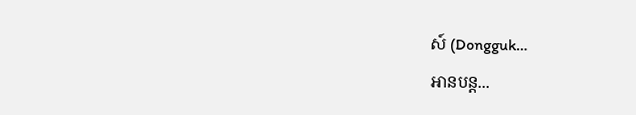ស៍ (Dongguk…
អានបន្ត...